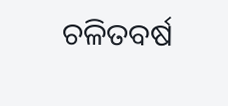ଚଳିତବର୍ଷ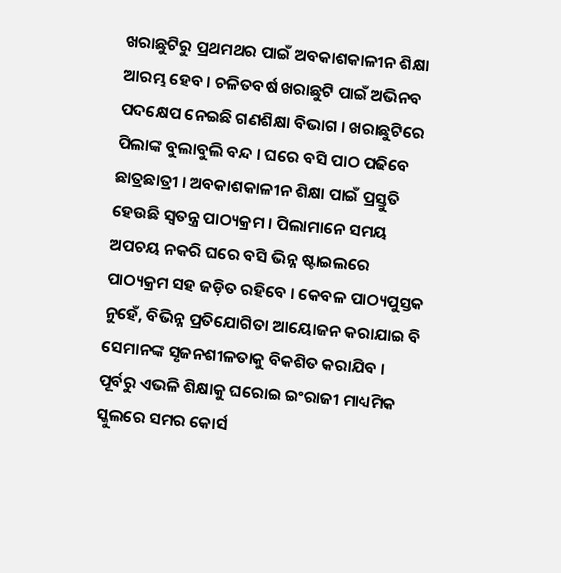ଖରାଛୁଟିରୁ ପ୍ରଥମଥର ପାଇଁ ଅବକାଶକାଳୀନ ଶିକ୍ଷା ଆରମ୍ଭ ହେବ । ଚଳିତବର୍ଷ ଖରାଛୁଟି ପାଇଁ ଅଭିନବ ପଦକ୍ଷେପ ନେଇଛି ଗଣଶିକ୍ଷା ବିଭାଗ । ଖରାଛୁଟିରେ ପିଲାଙ୍କ ବୁଲାବୁଲି ବନ୍ଦ । ଘରେ ବସି ପାଠ ପଢିବେ ଛାତ୍ରଛାତ୍ରୀ । ଅବକାଶକାଳୀନ ଶିକ୍ଷା ପାଇଁ ପ୍ରସ୍ତୁତି ହେଉଛି ସ୍ୱତନ୍ତ୍ର ପାଠ୍ୟକ୍ରମ । ପିଲାମାନେ ସମୟ ଅପଚୟ ନକରି ଘରେ ବସି ଭିନ୍ନ ଷ୍ଟାଇଲରେ ପାଠ୍ୟକ୍ରମ ସହ ଜଡ଼ିତ ରହିବେ । କେବଳ ପାଠ୍ୟପୁସ୍ତକ ନୁହେଁ, ବିଭିନ୍ନ ପ୍ରତିଯୋଗିତା ଆୟୋଜନ କରାଯାଇ ବି ସେମାନଙ୍କ ସୃଜନଶୀଳତାକୁ ବିକଶିତ କରାଯିବ । ପୂର୍ବରୁ ଏଭଳି ଶିକ୍ଷାକୁ ଘରୋଇ ଇଂରାଜୀ ମାଧ୍ୟମିକ ସ୍କୁଲରେ ସମର କୋର୍ସ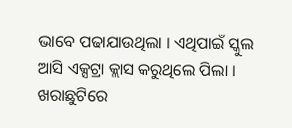ଭାବେ ପଢାଯାଉଥିଲା । ଏଥିପାଇଁ ସ୍କୁଲ ଆସି ଏକ୍ସଟ୍ରା କ୍ଲାସ କରୁଥିଲେ ପିଲା । ଖରାଛୁଟିରେ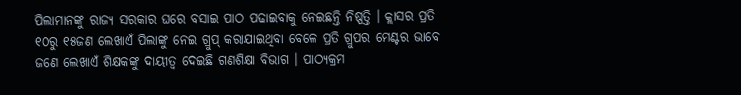ପିଲାମାନଙ୍କୁ ରାଜ୍ୟ ସରକାର ଘରେ ବସାଇ ପାଠ ପଢାଇବାକୁ ନେଇଛନ୍ତି ନିଷ୍ପତ୍ତି । କ୍ଲାସର ପ୍ରତି ୧୦ରୁ ୧୫ଜଣ ଲେଖାଏଁ ପିଲାଙ୍କୁ ନେଇ ଗ୍ରୁପ୍ କରାଯାଇଥିବା ବେଳେ ପ୍ରତି ଗ୍ରୁପର ମେଣ୍ଟର ଭାବେ ଜଣେ ଲେଖାଏଁ ଶିକ୍ଷକଙ୍କୁ ଦାୟୀତ୍ୱ ଦେଇଛି ଗଣଶିକ୍ଷା ବିଭାଗ । ପାଠ୍ୟକ୍ରମ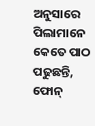ଅନୁସାରେ ପିଲାମାନେ କେତେ ପାଠ ପଢୁଛନ୍ତି, ଫୋନ୍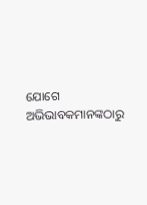ଯୋଗେ ଅଭିଭାବକମାନଙ୍କଠାରୁ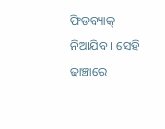ଫିଡବ୍ୟାକ୍ ନିଆଯିବ । ସେହି ଢାଞ୍ଚାରେ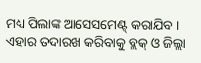ମଧ୍ୟ ପିଲାଙ୍କ ଆସେସମେଣ୍ଟ୍ କରାଯିବ । ଏହାର ତଦାରଖ କରିବାକୁ ବ୍ଲକ୍ ଓ ଜିଲ୍ଲା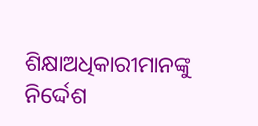ଶିକ୍ଷାଅଧିକାରୀମାନଙ୍କୁ ନିର୍ଦ୍ଦେଶ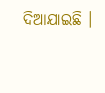ଦିଆଯାଇଛି ।